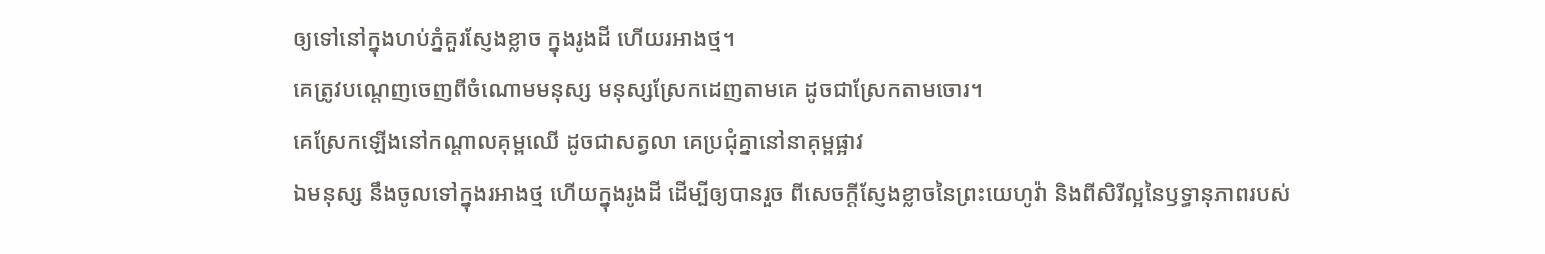ឲ្យទៅនៅក្នុងហប់ភ្នំគួរស្ញែងខ្លាច ក្នុងរូងដី ហើយរអាងថ្ម។
គេត្រូវបណ្តេញចេញពីចំណោមមនុស្ស មនុស្សស្រែកដេញតាមគេ ដូចជាស្រែកតាមចោរ។
គេស្រែកឡើងនៅកណ្ដាលគុម្ពឈើ ដូចជាសត្វលា គេប្រជុំគ្នានៅនាគុម្ពផ្អាវ
ឯមនុស្ស នឹងចូលទៅក្នុងរអាងថ្ម ហើយក្នុងរូងដី ដើម្បីឲ្យបានរួច ពីសេចក្ដីស្ញែងខ្លាចនៃព្រះយេហូវ៉ា និងពីសិរីល្អនៃឫទ្ធានុភាពរបស់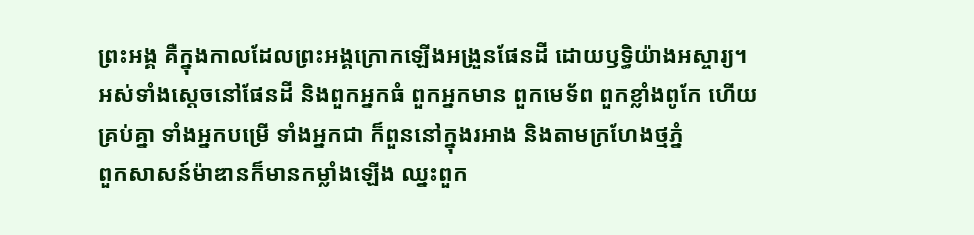ព្រះអង្គ គឺក្នុងកាលដែលព្រះអង្គក្រោកឡើងអង្រួនផែនដី ដោយឫទ្ធិយ៉ាងអស្ចារ្យ។
អស់ទាំងស្តេចនៅផែនដី និងពួកអ្នកធំ ពួកអ្នកមាន ពួកមេទ័ព ពួកខ្លាំងពូកែ ហើយគ្រប់គ្នា ទាំងអ្នកបម្រើ ទាំងអ្នកជា ក៏ពួននៅក្នុងរអាង និងតាមក្រហែងថ្មភ្នំ
ពួកសាសន៍ម៉ាឌានក៏មានកម្លាំងឡើង ឈ្នះពួក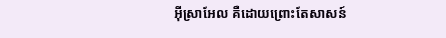អ៊ីស្រាអែល គឺដោយព្រោះតែសាសន៍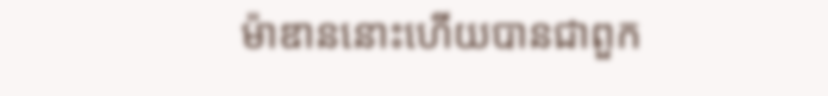ម៉ាឌាននោះហើយបានជាពួក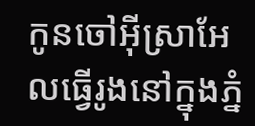កូនចៅអ៊ីស្រាអែលធ្វើរូងនៅក្នុងភ្នំ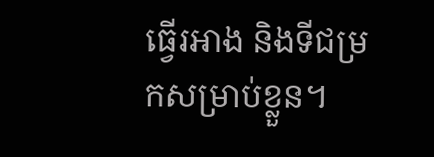ធ្វើរអាង និងទីជម្រកសម្រាប់ខ្លួន។